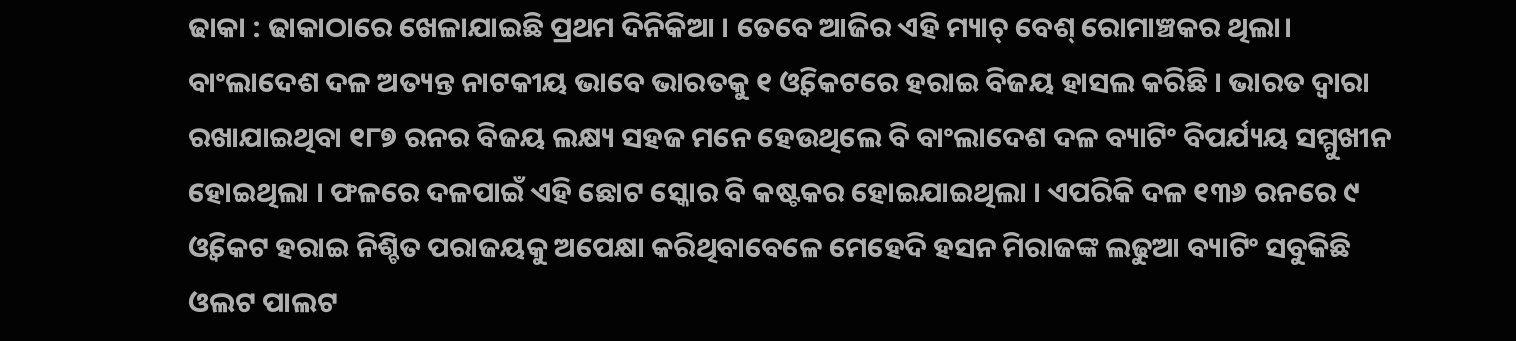ଢାକା : ଢାକାଠାରେ ଖେଳାଯାଇଛି ପ୍ରଥମ ଦିନିକିଆ । ତେବେ ଆଜିର ଏହି ମ୍ୟାଚ୍ ବେଶ୍ ରୋମାଞ୍ଚକର ଥିଲା। ବାଂଲାଦେଶ ଦଳ ଅତ୍ୟନ୍ତ ନାଟକୀୟ ଭାବେ ଭାରତକୁ ୧ ଓ୍ବିକେଟରେ ହରାଇ ବିଜୟ ହାସଲ କରିଛି । ଭାରତ ଦ୍ବାରା ରଖାଯାଇଥିବା ୧୮୭ ରନର ବିଜୟ ଲକ୍ଷ୍ୟ ସହଜ ମନେ ହେଉଥିଲେ ବି ବାଂଲାଦେଶ ଦଳ ବ୍ୟାଟିଂ ବିପର୍ଯ୍ୟୟ ସମ୍ମୁଖୀନ ହୋଇଥିଲା । ଫଳରେ ଦଳପାଇଁ ଏହି ଛୋଟ ସ୍କୋର ବି କଷ୍ଟକର ହୋଇଯାଇଥିଲା । ଏପରିକି ଦଳ ୧୩୬ ରନରେ ୯ ଓ୍ବିକେଟ ହରାଇ ନିଶ୍ଚିତ ପରାଜୟକୁ ଅପେକ୍ଷା କରିଥିବାବେଳେ ମେହେଦି ହସନ ମିରାଜଙ୍କ ଲଢୁଆ ବ୍ୟାଟିଂ ସବୁକିଛି ଓଲଟ ପାଲଟ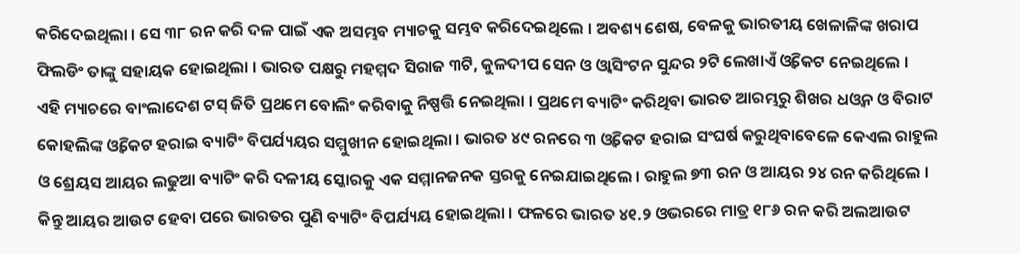କରିଦେଇଥିଲା । ସେ ୩୮ ରନ କରି ଦଳ ପାଇଁ ଏକ ଅସମ୍ଭବ ମ୍ୟାଚକୁ ସମ୍ଭବ କରିଦେଇଥିଲେ । ଅବଶ୍ୟ ଶେଷ, ବେଳକୁ ଭାରତୀୟ ଖେଳାଳିଙ୍କ ଖରାପ ଫିଲଡିଂ ତାଙ୍କୁ ସହାୟକ ହୋଇଥିଲା । ଭାରତ ପକ୍ଷରୁ ମହମ୍ମଦ ସିରାଜ ୩ଟି, କୁଳଦୀପ ସେନ ଓ ଓ୍ବାସିଂଟନ ସୁନ୍ଦର ୨ଟି ଲେଖାଏଁ ଓ୍ବିକେଟ ନେଇଥିଲେ ।
ଏହି ମ୍ୟାଚରେ ବାଂଲାଦେଶ ଟସ୍ ଜିତି ପ୍ରଥମେ ବୋଲିଂ କରିବାକୁ ନିଷ୍ପତ୍ତି ନେଇଥିଲା । ପ୍ରଥମେ ବ୍ୟାଟିଂ କରିଥିବା ଭାରତ ଆରମ୍ଭରୁ ଶିଖର ଧଓ୍ବନ ଓ ବିରାଟ କୋହଲିଙ୍କ ଓ୍ବିକେଟ ହରାଇ ବ୍ୟାଟିଂ ବିପର୍ଯ୍ୟୟର ସମ୍ମୁଖୀନ ହୋଇଥିଲା । ଭାରତ ୪୯ ରନରେ ୩ ଓ୍ବିକେଟ ହରାଇ ସଂଘର୍ଷ କରୁଥିବାବେଳେ କେଏଲ ରାହୁଲ ଓ ଶ୍ରେୟସ ଆୟର ଲଢୁଆ ବ୍ୟାଟିଂ କରି ଦଳୀୟ ସ୍କୋରକୁ ଏକ ସମ୍ମାନଜନକ ସ୍ତରକୁ ନେଇଯାଇଥିଲେ । ରାହୁଲ ୭୩ ରନ ଓ ଆୟର ୨୪ ରନ କରିଥିଲେ । କିନ୍ତୁ ଆୟର ଆଉଟ ହେବା ପରେ ଭାରତର ପୁଣି ବ୍ୟାଟିଂ ବିପର୍ଯ୍ୟୟ ହୋଇଥିଲା । ଫଳରେ ଭାରତ ୪୧.୨ ଓଭରରେ ମାତ୍ର ୧୮୬ ରନ କରି ଅଲଆଉଟ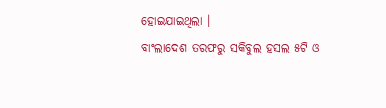ହୋଇଯାଇଥିଲା ।
ବାଂଲାଦେଶ ତରଫରୁ ସକିବୁଲ ହସଲ ୫ଟି ଓ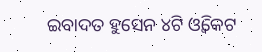ଇବାଦତ ହୁସେନ ୪ଟି ଓ୍ବିକେଟ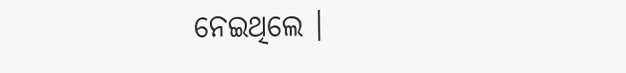ନେଇଥିଲେ ।